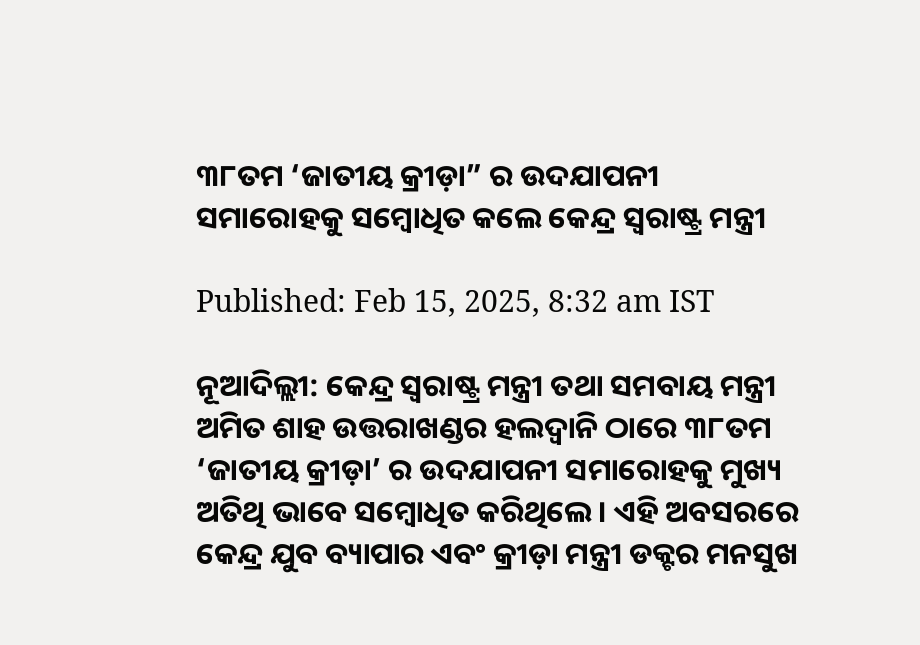୩୮ତମ ‘ଜାତୀୟ କ୍ରୀଡ଼ା” ର ଉଦଯାପନୀ ସମାରୋହକୁ ସମ୍ବୋଧିତ କଲେ କେନ୍ଦ୍ର ସ୍ୱରାଷ୍ଟ୍ର ମନ୍ତ୍ରୀ

Published: Feb 15, 2025, 8:32 am IST

ନୂଆଦିଲ୍ଲୀ: କେନ୍ଦ୍ର ସ୍ୱରାଷ୍ଟ୍ର ମନ୍ତ୍ରୀ ତଥା ସମବାୟ ମନ୍ତ୍ରୀ ଅମିତ ଶାହ ଉତ୍ତରାଖଣ୍ଡର ହଲଦ୍ୱାନି ଠାରେ ୩୮ତମ ‘ଜାତୀୟ କ୍ରୀଡ଼ା’ ର ଉଦଯାପନୀ ସମାରୋହକୁ ମୁଖ୍ୟ ଅତିଥି ଭାବେ ସମ୍ବୋଧିତ କରିଥିଲେ। ଏହି ଅବସରରେ କେନ୍ଦ୍ର ଯୁବ ବ୍ୟାପାର ଏବଂ କ୍ରୀଡ଼ା ମନ୍ତ୍ରୀ ଡକ୍ଟର ମନସୁଖ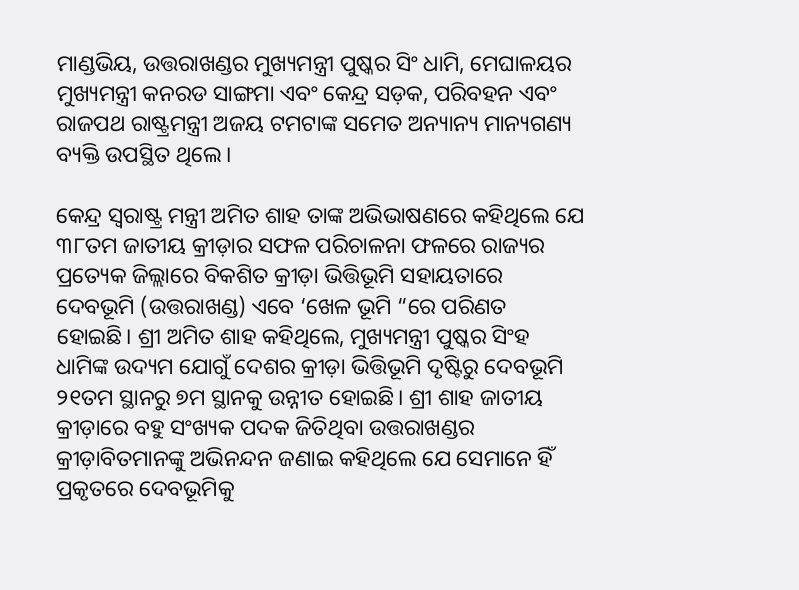ମାଣ୍ଡଭିୟ, ଉତ୍ତରାଖଣ୍ଡର ମୁଖ୍ୟମନ୍ତ୍ରୀ ପୁଷ୍କର ସିଂ ଧାମି, ମେଘାଳୟର ମୁଖ୍ୟମନ୍ତ୍ରୀ କନରଡ ସାଙ୍ଗମା ଏବଂ କେନ୍ଦ୍ର ସଡ଼କ, ପରିବହନ ଏବଂ ରାଜପଥ ରାଷ୍ଟ୍ରମନ୍ତ୍ରୀ ଅଜୟ ଟମଟାଙ୍କ ସମେତ ଅନ୍ୟାନ୍ୟ ମାନ୍ୟଗଣ୍ୟ ବ୍ୟକ୍ତି ଉପସ୍ଥିତ ଥିଲେ।

କେନ୍ଦ୍ର ସ୍ୱରାଷ୍ଟ୍ର ମନ୍ତ୍ରୀ ଅମିତ ଶାହ ତାଙ୍କ ଅଭିଭାଷଣରେ କହିଥିଲେ ଯେ ୩୮ତମ ଜାତୀୟ କ୍ରୀଡ଼ାର ସଫଳ ପରିଚାଳନା ଫଳରେ ରାଜ୍ୟର ପ୍ରତ୍ୟେକ ଜିଲ୍ଲାରେ ବିକଶିତ କ୍ରୀଡ଼ା ଭିତ୍ତିଭୂମି ସହାୟତାରେ ଦେବଭୂମି (ଉତ୍ତରାଖଣ୍ଡ) ଏବେ ‘ଖେଳ ଭୂମି “ରେ ପରିଣତ ହୋଇଛି। ଶ୍ରୀ ଅମିତ ଶାହ କହିଥିଲେ, ମୁଖ୍ୟମନ୍ତ୍ରୀ ପୁଷ୍କର ସିଂହ ଧାମିଙ୍କ ଉଦ୍ୟମ ଯୋଗୁଁ ଦେଶର କ୍ରୀଡ଼ା ଭିତ୍ତିଭୂମି ଦୃଷ୍ଟିରୁ ଦେବଭୂମି ୨୧ତମ ସ୍ଥାନରୁ ୭ମ ସ୍ଥାନକୁ ଉନ୍ନୀତ ହୋଇଛି। ଶ୍ରୀ ଶାହ ଜାତୀୟ କ୍ରୀଡ଼ାରେ ବହୁ ସଂଖ୍ୟକ ପଦକ ଜିତିଥିବା ଉତ୍ତରାଖଣ୍ଡର କ୍ରୀଡ଼ାବିତମାନଙ୍କୁ ଅଭିନନ୍ଦନ ଜଣାଇ କହିଥିଲେ ଯେ ସେମାନେ ହିଁ ପ୍ରକୃତରେ ଦେବଭୂମିକୁ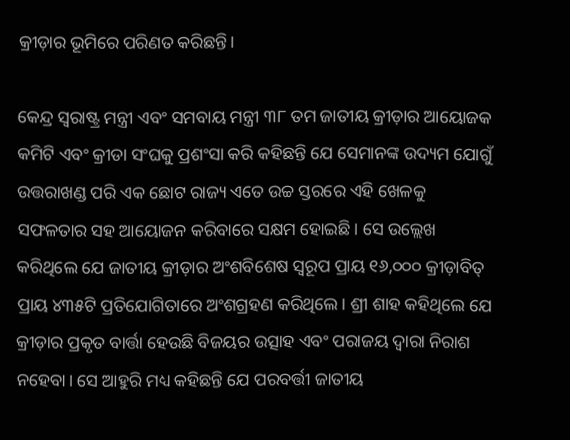କ୍ରୀଡ଼ାର ଭୂମିରେ ପରିଣତ କରିଛନ୍ତି।

କେନ୍ଦ୍ର ସ୍ୱରାଷ୍ଟ୍ର ମନ୍ତ୍ରୀ ଏବଂ ସମବାୟ ମନ୍ତ୍ରୀ ୩୮ ତମ ଜାତୀୟ କ୍ରୀଡ଼ାର ଆୟୋଜକ କମିଟି ଏବଂ କ୍ରୀଡା ସଂଘକୁ ପ୍ରଶଂସା କରି କହିଛନ୍ତି ଯେ ସେମାନଙ୍କ ଉଦ୍ୟମ ଯୋଗୁଁ ଉତ୍ତରାଖଣ୍ଡ ପରି ଏକ ଛୋଟ ରାଜ୍ୟ ଏତେ ଉଚ୍ଚ ସ୍ତରରେ ଏହି ଖେଳକୁ ସଫଳତାର ସହ ଆୟୋଜନ କରିବାରେ ସକ୍ଷମ ହୋଇଛି। ସେ ଉଲ୍ଲେଖ କରିଥିଲେ ଯେ ଜାତୀୟ କ୍ରୀଡ଼ାର ଅଂଶବିଶେଷ ସ୍ୱରୂପ ପ୍ରାୟ ୧୬,୦୦୦ କ୍ରୀଡ଼ାବିତ୍ ପ୍ରାୟ ୪୩୫ଟି ପ୍ରତିଯୋଗିତାରେ ଅଂଶଗ୍ରହଣ କରିଥିଲେ। ଶ୍ରୀ ଶାହ କହିଥିଲେ ଯେ କ୍ରୀଡ଼ାର ପ୍ରକୃତ ବାର୍ତ୍ତା ହେଉଛି ବିଜୟର ଉତ୍ସାହ ଏବଂ ପରାଜୟ ଦ୍ୱାରା ନିରାଶ ନହେବା। ସେ ଆହୁରି ମଧ୍ୟ କହିଛନ୍ତି ଯେ ପରବର୍ତ୍ତୀ ଜାତୀୟ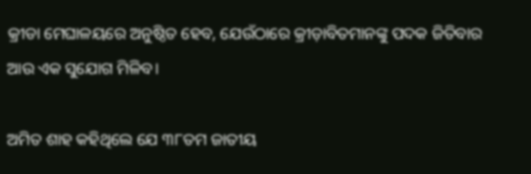କ୍ରୀଡା ମେଘାଳୟରେ ଅନୁଷ୍ଠିତ ହେବ, ଯେଉଁଠାରେ କ୍ରୀଡ଼ାବିତମାନଙ୍କୁ ପଦକ ଜିତିବାର ଆଉ ଏକ ସୁଯୋଗ ମିଳିବ।

ଅମିତ ଶାହ କହିଥିଲେ ଯେ ୩୮ତମ ଜାତୀୟ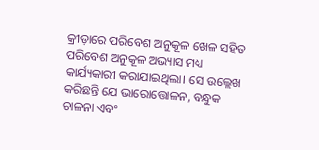କ୍ରୀଡ଼ାରେ ପରିବେଶ ଅନୁକୂଳ ଖେଳ ସହିତ ପରିବେଶ ଅନୁକୂଳ ଅଭ୍ୟାସ ମଧ୍ୟ କାର୍ଯ୍ୟକାରୀ କରାଯାଇଥିଲା। ସେ ଉଲ୍ଲେଖ କରିଛନ୍ତି ଯେ ଭାରୋତ୍ତୋଳନ, ବନ୍ଧୁକ ଚାଳନା ଏବଂ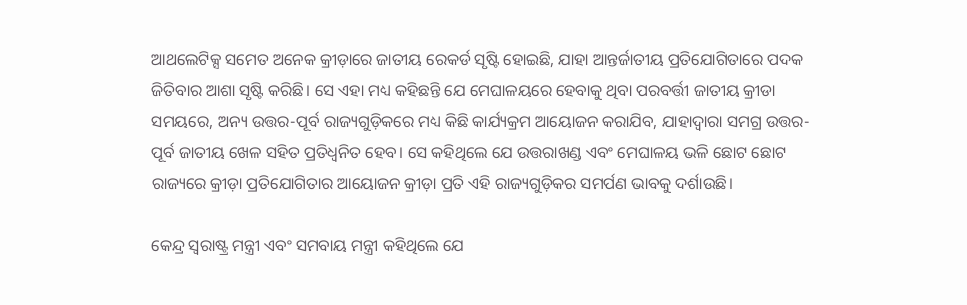ଆଥଲେଟିକ୍ସ ସମେତ ଅନେକ କ୍ରୀଡ଼ାରେ ଜାତୀୟ ରେକର୍ଡ ସୃଷ୍ଟି ହୋଇଛି, ଯାହା ଆନ୍ତର୍ଜାତୀୟ ପ୍ରତିଯୋଗିତାରେ ପଦକ ଜିତିବାର ଆଶା ସୃଷ୍ଟି କରିଛି। ସେ ଏହା ମଧ୍ୟ କହିଛନ୍ତି ଯେ ମେଘାଳୟରେ ହେବାକୁ ଥିବା ପରବର୍ତ୍ତୀ ଜାତୀୟ କ୍ରୀଡା ସମୟରେ, ଅନ୍ୟ ଉତ୍ତର-ପୂର୍ବ ରାଜ୍ୟଗୁଡ଼ିକରେ ମଧ୍ୟ କିଛି କାର୍ଯ୍ୟକ୍ରମ ଆୟୋଜନ କରାଯିବ, ଯାହାଦ୍ୱାରା ସମଗ୍ର ଉତ୍ତର-ପୂର୍ବ ଜାତୀୟ ଖେଳ ସହିତ ପ୍ରତିଧ୍ୱନିତ ହେବ। ସେ କହିଥିଲେ ଯେ ଉତ୍ତରାଖଣ୍ଡ ଏବଂ ମେଘାଳୟ ଭଳି ଛୋଟ ଛୋଟ ରାଜ୍ୟରେ କ୍ରୀଡ଼ା ପ୍ରତିଯୋଗିତାର ଆୟୋଜନ କ୍ରୀଡ଼ା ପ୍ରତି ଏହି ରାଜ୍ୟଗୁଡ଼ିକର ସମର୍ପଣ ଭାବକୁ ଦର୍ଶାଉଛି।

କେନ୍ଦ୍ର ସ୍ୱରାଷ୍ଟ୍ର ମନ୍ତ୍ରୀ ଏବଂ ସମବାୟ ମନ୍ତ୍ରୀ କହିଥିଲେ ଯେ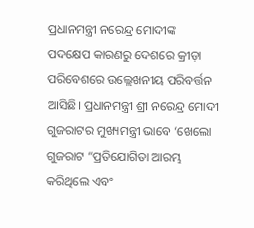ପ୍ରଧାନମନ୍ତ୍ରୀ ନରେନ୍ଦ୍ର ମୋଦୀଙ୍କ ପଦକ୍ଷେପ କାରଣରୁ ଦେଶରେ କ୍ରୀଡ଼ା ପରିବେଶରେ ଉଲ୍ଲେଖନୀୟ ପରିବର୍ତ୍ତନ ଆସିଛି। ପ୍ରଧାନମନ୍ତ୍ରୀ ଶ୍ରୀ ନରେନ୍ଦ୍ର ମୋଦୀ ଗୁଜରାଟର ମୁଖ୍ୟମନ୍ତ୍ରୀ ଭାବେ ‘ଖେଲୋ ଗୁଜରାଟ “ପ୍ରତିଯୋଗିତା ଆରମ୍ଭ କରିଥିଲେ ଏବଂ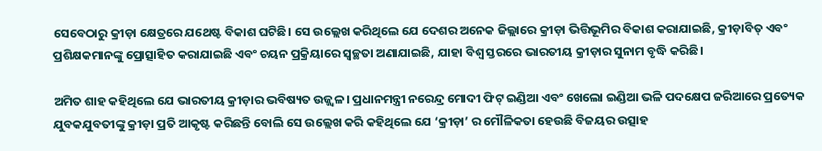ସେବେଠାରୁ କ୍ରୀଡ଼ା କ୍ଷେତ୍ରରେ ଯଥେଷ୍ଟ ବିକାଶ ଘଟିଛି। ସେ ଉଲ୍ଲେଖ କରିଥିଲେ ଯେ ଦେଶର ଅନେକ ଜିଲ୍ଲାରେ କ୍ରୀଡ଼ା ଭିତ୍ତିଭୂମିର ବିକାଶ କରାଯାଇଛି, କ୍ରୀଡ଼ାବିତ୍ ଏବଂ ପ୍ରଶିକ୍ଷକମାନଙ୍କୁ ପ୍ରୋତ୍ସାହିତ କରାଯାଇଛି ଏବଂ ଚୟନ ପ୍ରକ୍ରିୟାରେ ସ୍ୱଚ୍ଛତା ଅଣାଯାଇଛି, ଯାହା ବିଶ୍ୱ ସ୍ତରରେ ଭାରତୀୟ କ୍ରୀଡ଼ାର ସୁନାମ ବୃଦ୍ଧି କରିଛି।

ଅମିତ ଶାହ କହିଥିଲେ ଯେ ଭାରତୀୟ କ୍ରୀଡ଼ାର ଭବିଷ୍ୟତ ଉଜ୍ଜ୍ୱଳ। ପ୍ରଧାନମନ୍ତ୍ରୀ ନରେନ୍ଦ୍ର ମୋଦୀ ଫିଟ୍ ଇଣ୍ଡିଆ ଏବଂ ଖେଲୋ ଇଣ୍ଡିଆ ଭଳି ପଦକ୍ଷେପ ଜରିଆରେ ପ୍ରତ୍ୟେକ ଯୁବକଯୁବତୀଙ୍କୁ କ୍ରୀଡ଼ା ପ୍ରତି ଆକୃଷ୍ଟ କରିଛନ୍ତି ବୋଲି ସେ ଉଲ୍ଲେଖ କରି କହିଥିଲେ ଯେ ‘କ୍ରୀଡ଼ା’ ର ମୌଳିକତା ହେଉଛି ବିଜୟର ଉତ୍ସାହ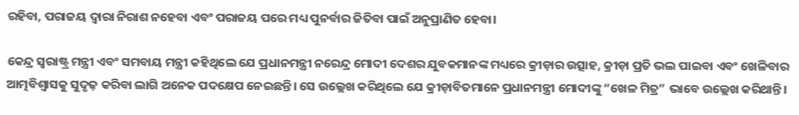ରହିବା, ପରାଜୟ ଦ୍ୱାରା ନିରାଶ ନହେବା ଏବଂ ପରାଜୟ ପରେ ମଧ୍ୟ ପୁନର୍ବାର ଜିତିବା ପାଇଁ ଅନୁପ୍ରାଣିତ ହେବା।

କେନ୍ଦ୍ର ସ୍ୱରାଷ୍ଟ୍ର ମନ୍ତ୍ରୀ ଏବଂ ସମବାୟ ମନ୍ତ୍ରୀ କହିଥିଲେ ଯେ ପ୍ରଧାନମନ୍ତ୍ରୀ ନରେନ୍ଦ୍ର ମୋଦୀ ଦେଶର ଯୁବକମାନଙ୍କ ମଧ୍ୟରେ କ୍ରୀଡ଼ାର ଉତ୍ସାହ, କ୍ରୀଡ଼ା ପ୍ରତି ଭଲ ପାଇବା ଏବଂ ଖେଳିବାର ଆତ୍ମବିଶ୍ୱାସକୁ ସୁଦୃଢ଼ କରିବା ଲାଗି ଅନେକ ପଦକ୍ଷେପ ନେଇଛନ୍ତି। ସେ ଉଲ୍ଲେଖ କରିଥିଲେ ଯେ କ୍ରୀଡ଼ାବିତମାନେ ପ୍ରଧାନମନ୍ତ୍ରୀ ମୋଦୀଙ୍କୁ “ଖେଳ ମିତ୍ର” ଭାବେ ଉଲ୍ଲେଖ କରିଥାନ୍ତି।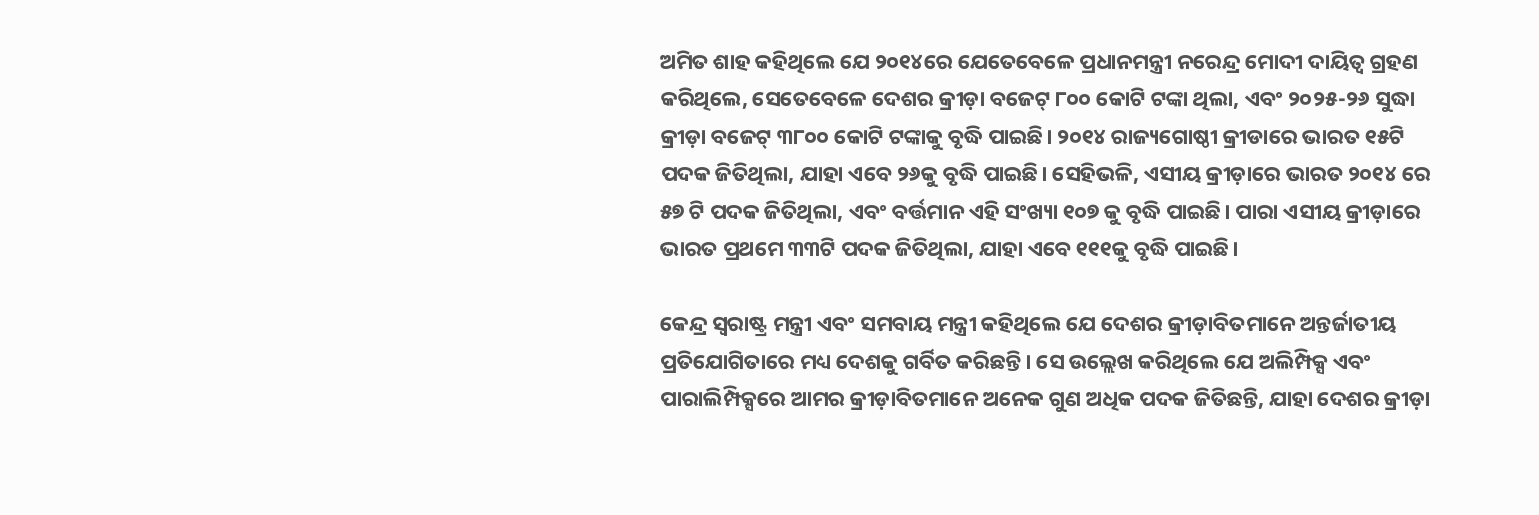ଅମିତ ଶାହ କହିଥିଲେ ଯେ ୨୦୧୪ରେ ଯେତେବେଳେ ପ୍ରଧାନମନ୍ତ୍ରୀ ନରେନ୍ଦ୍ର ମୋଦୀ ଦାୟିତ୍ୱ ଗ୍ରହଣ କରିଥିଲେ, ସେତେବେଳେ ଦେଶର କ୍ରୀଡ଼ା ବଜେଟ୍ ୮୦୦ କୋଟି ଟଙ୍କା ଥିଲା, ଏବଂ ୨୦୨୫-୨୬ ସୁଦ୍ଧା କ୍ରୀଡ଼ା ବଜେଟ୍ ୩୮୦୦ କୋଟି ଟଙ୍କାକୁ ବୃଦ୍ଧି ପାଇଛି। ୨୦୧୪ ରାଜ୍ୟଗୋଷ୍ଠୀ କ୍ରୀଡାରେ ଭାରତ ୧୫ଟି ପଦକ ଜିତିଥିଲା, ଯାହା ଏବେ ୨୬କୁ ବୃଦ୍ଧି ପାଇଛି। ସେହିଭଳି, ଏସୀୟ କ୍ରୀଡ଼ାରେ ଭାରତ ୨୦୧୪ ରେ ୫୭ ଟି ପଦକ ଜିତିଥିଲା, ଏବଂ ବର୍ତ୍ତମାନ ଏହି ସଂଖ୍ୟା ୧୦୭ କୁ ବୃଦ୍ଧି ପାଇଛି। ପାରା ଏସୀୟ କ୍ରୀଡ଼ାରେ ଭାରତ ପ୍ରଥମେ ୩୩ଟି ପଦକ ଜିତିଥିଲା, ଯାହା ଏବେ ୧୧୧କୁ ବୃଦ୍ଧି ପାଇଛି।

କେନ୍ଦ୍ର ସ୍ୱରାଷ୍ଟ୍ର ମନ୍ତ୍ରୀ ଏବଂ ସମବାୟ ମନ୍ତ୍ରୀ କହିଥିଲେ ଯେ ଦେଶର କ୍ରୀଡ଼ାବିତମାନେ ଅନ୍ତର୍ଜାତୀୟ ପ୍ରତିଯୋଗିତାରେ ମଧ୍ୟ ଦେଶକୁ ଗର୍ବିତ କରିଛନ୍ତି। ସେ ଉଲ୍ଲେଖ କରିଥିଲେ ଯେ ଅଲିମ୍ପିକ୍ସ ଏବଂ ପାରାଲିମ୍ପିକ୍ସରେ ଆମର କ୍ରୀଡ଼ାବିତମାନେ ଅନେକ ଗୁଣ ଅଧିକ ପଦକ ଜିତିଛନ୍ତି, ଯାହା ଦେଶର କ୍ରୀଡ଼ା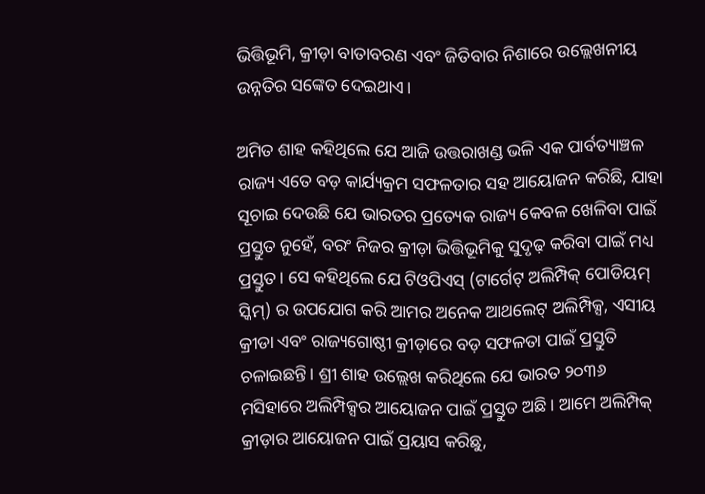ଭିତ୍ତିଭୂମି, କ୍ରୀଡ଼ା ବାତାବରଣ ଏବଂ ଜିତିବାର ନିଶାରେ ଉଲ୍ଲେଖନୀୟ ଉନ୍ନତିର ସଙ୍କେତ ଦେଇଥାଏ।

ଅମିତ ଶାହ କହିଥିଲେ ଯେ ଆଜି ଉତ୍ତରାଖଣ୍ଡ ଭଳି ଏକ ପାର୍ବତ୍ୟାଞ୍ଚଳ ରାଜ୍ୟ ଏତେ ବଡ଼ କାର୍ଯ୍ୟକ୍ରମ ସଫଳତାର ସହ ଆୟୋଜନ କରିଛି, ଯାହା ସୂଚାଇ ଦେଉଛି ଯେ ଭାରତର ପ୍ରତ୍ୟେକ ରାଜ୍ୟ କେବଳ ଖେଳିବା ପାଇଁ ପ୍ରସ୍ତୁତ ନୁହେଁ, ବରଂ ନିଜର କ୍ରୀଡ଼ା ଭିତ୍ତିଭୂମିକୁ ସୁଦୃଢ଼ କରିବା ପାଇଁ ମଧ୍ୟ ପ୍ରସ୍ତୁତ। ସେ କହିଥିଲେ ଯେ ଟିଓପିଏସ୍ (ଟାର୍ଗେଟ୍ ଅଲିମ୍ପିକ୍ ପୋଡିୟମ୍ ସ୍କିମ୍) ର ଉପଯୋଗ କରି ଆମର ଅନେକ ଆଥଲେଟ୍ ଅଲିମ୍ପିକ୍ସ, ଏସୀୟ କ୍ରୀଡା ଏବଂ ରାଜ୍ୟଗୋଷ୍ଠୀ କ୍ରୀଡ଼ାରେ ବଡ଼ ସଫଳତା ପାଇଁ ପ୍ରସ୍ତୁତି ଚଳାଇଛନ୍ତି। ଶ୍ରୀ ଶାହ ଉଲ୍ଲେଖ କରିଥିଲେ ଯେ ଭାରତ ୨୦୩୬ ମସିହାରେ ଅଲିମ୍ପିକ୍ସର ଆୟୋଜନ ପାଇଁ ପ୍ରସ୍ତୁତ ଅଛି। ଆମେ ଅଲିମ୍ପିକ୍ କ୍ରୀଡ଼ାର ଆୟୋଜନ ପାଇଁ ପ୍ରୟାସ କରିଛୁ,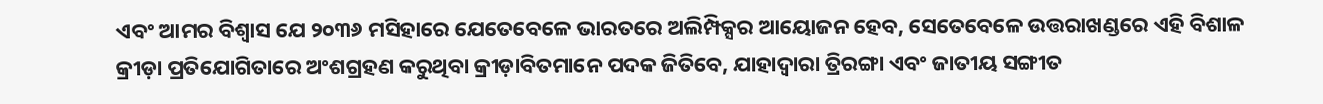ଏବଂ ଆମର ବିଶ୍ୱାସ ଯେ ୨୦୩୬ ମସିହାରେ ଯେତେବେଳେ ଭାରତରେ ଅଲିମ୍ପିକ୍ସର ଆୟୋଜନ ହେବ, ସେତେବେଳେ ଉତ୍ତରାଖଣ୍ଡରେ ଏହି ବିଶାଳ କ୍ରୀଡ଼ା ପ୍ରତିଯୋଗିତାରେ ଅଂଶଗ୍ରହଣ କରୁଥିବା କ୍ରୀଡ଼ାବିତମାନେ ପଦକ ଜିତିବେ, ଯାହାଦ୍ୱାରା ତ୍ରିରଙ୍ଗା ଏବଂ ଜାତୀୟ ସଙ୍ଗୀତ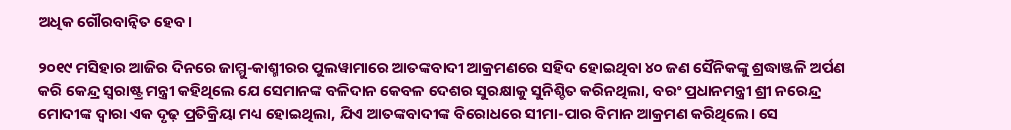ଅଧିକ ଗୌରବାନ୍ବିତ ହେବ।

୨୦୧୯ ମସିହାର ଆଜିର ଦିନରେ ଜାମ୍ମୁ-କାଶ୍ମୀରର ପୁଲୱାମାରେ ଆତଙ୍କବାଦୀ ଆକ୍ରମଣରେ ସହିଦ ହୋଇଥିବା ୪୦ ଜଣ ସୈନିକଙ୍କୁ ଶ୍ରଦ୍ଧାଞ୍ଜଳି ଅର୍ପଣ କରି କେନ୍ଦ୍ର ସ୍ୱରାଷ୍ଟ୍ର ମନ୍ତ୍ରୀ କହିଥିଲେ ଯେ ସେମାନଙ୍କ ବଳିଦାନ କେବଳ ଦେଶର ସୁରକ୍ଷାକୁ ସୁନିଶ୍ଚିତ କରିନଥିଲା, ବରଂ ପ୍ରଧାନମନ୍ତ୍ରୀ ଶ୍ରୀ ନରେନ୍ଦ୍ର ମୋଦୀଙ୍କ ଦ୍ୱାରା ଏକ ଦୃଢ଼ ପ୍ରତିକ୍ରିୟା ମଧ୍ୟ ହୋଇଥିଲା, ଯିଏ ଆତଙ୍କବାଦୀଙ୍କ ବିରୋଧରେ ସୀମା-ପାର ବିମାନ ଆକ୍ରମଣ କରିଥିଲେ। ସେ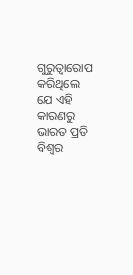ଗୁରୁତ୍ୱାରୋପ କରିଥିଲେ ଯେ ଏହି କାରଣରୁ ଭାରତ ପ୍ରତି ବିଶ୍ୱର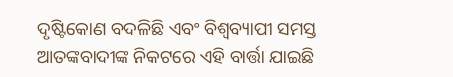ଦୃଷ୍ଟିକୋଣ ବଦଳିଛି ଏବଂ ବିଶ୍ୱବ୍ୟାପୀ ସମସ୍ତ ଆତଙ୍କବାଦୀଙ୍କ ନିକଟରେ ଏହି ବାର୍ତ୍ତା ଯାଇଛି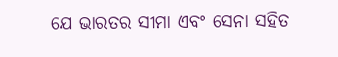ଯେ ଭାରତର ସୀମା ଏବଂ ସେନା ସହିତ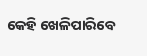କେହି ଖେଳିପାରିବେ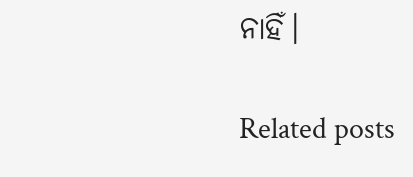ନାହିଁ।

Related posts